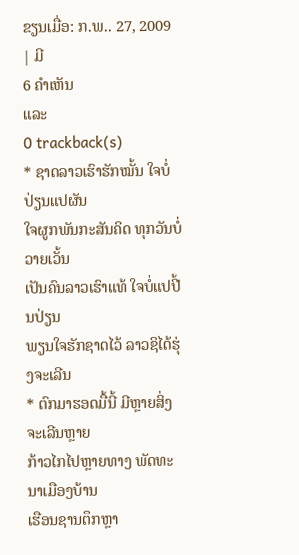ຂຽນເມື່ອ: ກ.ພ.. 27, 2009
| ມີ
6 ຄຳເຫັນ
ແລະ
0 trackback(s)
* ຊາດລາວເຮົາຮັກໝັ້ນ ໃຈບໍ່ປ່ຽນແປຜັນ
ໃຈຜູກພັນກະສັນຄິດ ທຸກວັນບໍ່ວາຍເວັ້ນ
ເປັນຄົນລາວເຮົາແທ້ ໃຈບໍ່ແປປີ້ນປ່ຽນ
ພຽນໃຈຮັກຊາດໄວ້ ລາວຊິໄດ້ຮຸ່ງຈະເລີນ
* ຕົກມາຮອດມື້ນີ້ ມີຫຼາຍສິ່ງຈະເລີນຫຼາຍ
ກ້າວໄກໄປຫຼາຍທາງ ພັດທະນາເມືອງບ້ານ
ເຮືອນຊານຕຶກຫຼາ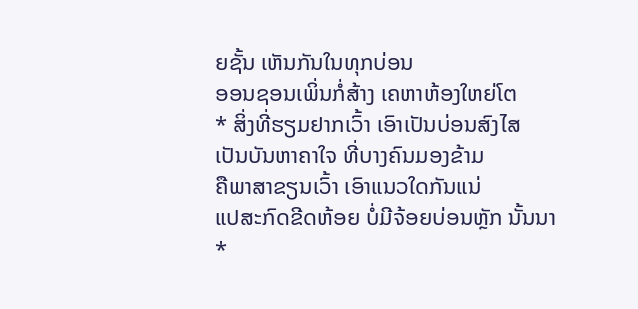ຍຊັ້ນ ເຫັນກັນໃນທຸກບ່ອນ
ອອນຊອນເພິ່ນກໍ່ສ້າງ ເຄຫາຫ້ອງໃຫຍ່ໂຕ
* ສິ່ງທີ່ຮຽມຢາກເວົ້າ ເອົາເປັນບ່ອນສົງໄສ
ເປັນບັນຫາຄາໃຈ ທີ່ບາງຄົນມອງຂ້າມ
ຄືພາສາຂຽນເວົ້າ ເອົາແນວໃດກັນແນ່
ແປສະກົດຂີດຫ້ອຍ ບໍ່ມີຈ້ອຍບ່ອນຫຼັກ ນັ້ນນາ
*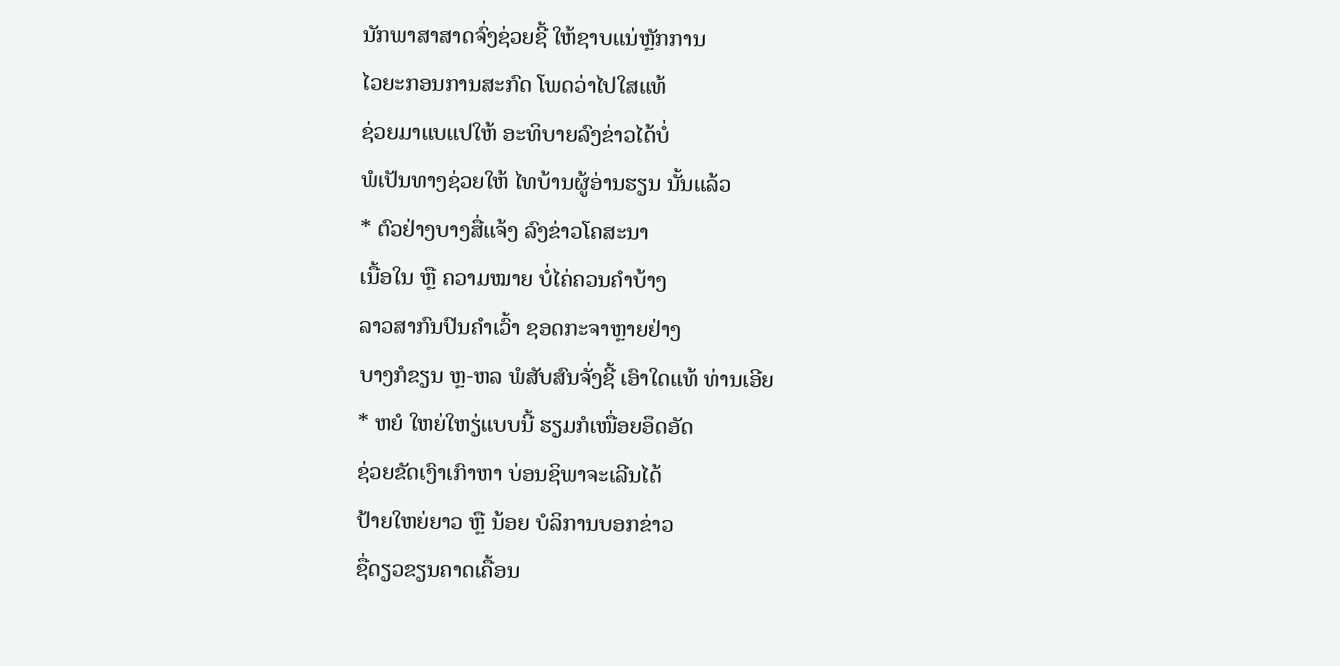ນັກພາສາສາດຈົ່ງຊ່ວຍຊີ້ ໃຫ້ຊາບແນ່ຫຼັກການ
ໄວຍະກອນການສະກົດ ໂພດວ່າໄປໃສແທ້
ຊ່ວຍມາແບແປໃຫ້ ອະທິບາຍລົງຂ່າວໄດ້ບໍ່
ພໍເປັນທາງຊ່ວຍໃຫ້ ໄທບ້ານຜູ້ອ່ານຮຽນ ນັ້ນແລ້ວ
* ຕົວຢ່າງບາງສື່ແຈ້ງ ລົງຂ່າວໂຄສະນາ
ເນື້ອໃນ ຫຼື ຄວາມໝາຍ ບໍ່ໄຄ່ຄວນຄຳບ້າງ
ລາວສາກົນປົນຄຳເວົ້າ ຊອດກະຈາຫຼາຍຢ່າງ
ບາງກໍຂຽນ ຫຼ-ຫລ ພໍສັບສົນຈັ່ງຊີ້ ເອົາໃດແທ້ ທ່ານເອີຍ
* ຫຍໍ ໃຫຍ່ໃຫຽ່ແບບນີ້ ຮຽມກໍເໜື່ອຍອຶດອັດ
ຊ່ວຍຂັດເງົາເກົາຫາ ບ່ອນຊິພາຈະເລີນໄດ້
ປ້າຍໃຫຍ່ຍາວ ຫຼື ນ້ອຍ ບໍລິການບອກຂ່າວ
ຊື່ດຽວຂຽນຄາດເຄື້ອນ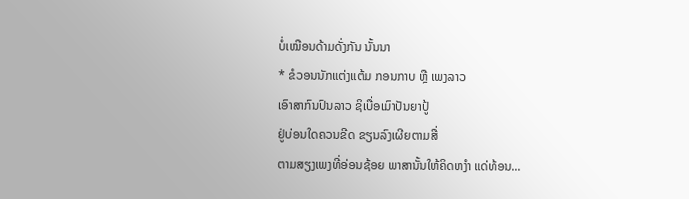ບໍ່ເໝືອນດ້າມດັ່ງກັນ ນັ້ນນາ
* ຂໍວອນນັກແຕ່ງແຕ້ມ ກອນກາບ ຫຼື ເພງລາວ
ເອົາສາກົນປົນລາວ ຊິເບື່ອເມົາປັນຍາປູ້
ຢູ່ບ່ອນໃດຄວນຂີດ ຂຽນລົງເຜີຍຕາມສື່
ຕາມສຽງເພງທີ່ອ່ອນຊ້ອຍ ພາສານັ້ນໃຫ້ຄິດຫງຳ ແດ່ທ້ອນ...